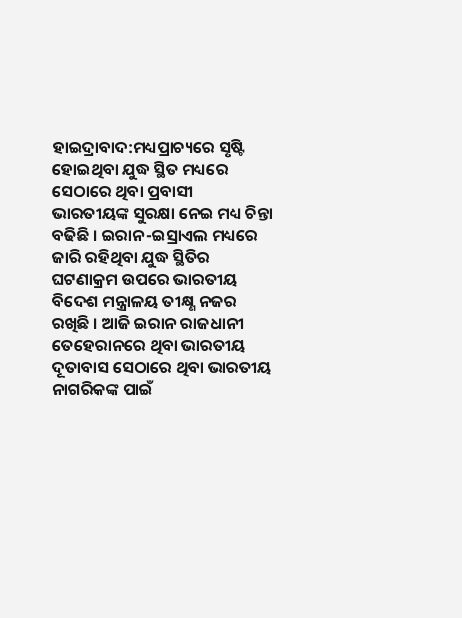ହାଇଦ୍ରାବାଦ:ମଧ୍ୟପ୍ରାଚ୍ୟରେ ସୃଷ୍ଟି ହୋଇଥିବା ଯୁଦ୍ଧ ସ୍ଥିତ ମଧ୍ୟରେ ସେଠାରେ ଥିବା ପ୍ରବାସୀ ଭାରତୀୟଙ୍କ ସୁରକ୍ଷା ନେଇ ମଧ୍ୟ ଚିନ୍ତା ବଢିଛି । ଇରାନ-ଇସ୍ରାଏଲ ମଧ୍ୟରେ ଜାରି ରହିଥିବା ଯୁଦ୍ଧ ସ୍ଥିତିର ଘଟଣାକ୍ରମ ଉପରେ ଭାରତୀୟ ବିଦେଶ ମନ୍ତ୍ରାଳୟ ତୀକ୍ଷ୍ଣ ନଜର ରଖିଛି । ଆଜି ଇରାନ ରାଜଧାନୀ ତେହେରାନରେ ଥିବା ଭାରତୀୟ ଦୂତାବାସ ସେଠାରେ ଥିବା ଭାରତୀୟ ନାଗରିକଙ୍କ ପାଇଁ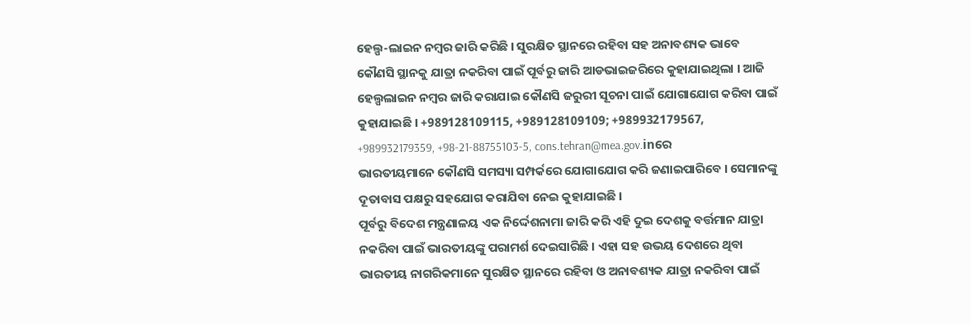ହେଲ୍ପ-ଲାଇନ ନମ୍ବର ଜାରି କରିଛି । ସୁରକ୍ଷିତ ସ୍ଥାନରେ ରହିବା ସହ ଅନାବଶ୍ୟକ ଭାବେ କୌଣସି ସ୍ଥାନକୁ ଯାତ୍ରା ନକରିବା ପାଇଁ ପୂର୍ବରୁ ଜାରି ଆଡଭାଇଜରିରେ କୁହାଯାଇଥିଲା । ଆଜି ହେଲ୍ପଲାଇନ ନମ୍ବର ଜାରି କରାଯାଇ କୌଣସି ଜରୁରୀ ସୂଚନା ପାଇଁ ଯୋଗାଯୋଗ କରିବା ପାଇଁ କୁହାଯାଇଛି । +989128109115, +989128109109; +989932179567, +989932179359, +98-21-88755103-5, cons.tehran@mea.gov.inରେ ଭାରତୀୟମାନେ କୌଣସି ସମସ୍ୟା ସମ୍ପର୍କରେ ଯୋଗାଯୋଗ କରି ଜଣାଇପାରିବେ । ସେମାନଙ୍କୁ ଦୂତାବାସ ପକ୍ଷରୁ ସହଯୋଗ କରାଯିବା ନେଇ କୁହାଯାଇଛି ।
ପୂର୍ବରୁ ବିଦେଶ ମନ୍ତ୍ରଣାଳୟ ଏକ ନିର୍ଦ୍ଦେଶନାମା ଜାରି କରି ଏହି ଦୁଇ ଦେଶକୁ ବର୍ତ୍ତମାନ ଯାତ୍ରା ନକରିବା ପାଇଁ ଭାରତୀୟଙ୍କୁ ପରାମର୍ଶ ଦେଇସାରିଛି । ଏହା ସହ ଉଭୟ ଦେଶରେ ଥିବା ଭାରତୀୟ ନାଗରିକମାନେ ସୁରକ୍ଷିତ ସ୍ଥାନରେ ରହିବା ଓ ଅନାବଶ୍ୟକ ଯାତ୍ରା ନକରିବା ପାଇଁ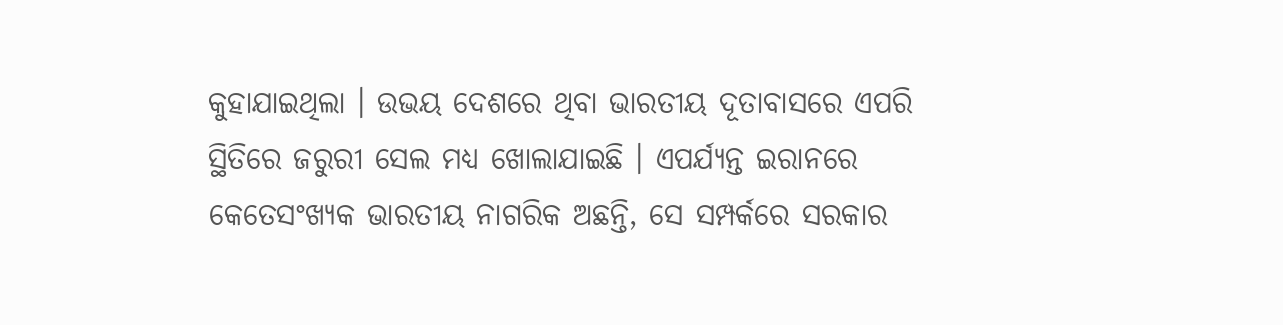କୁହାଯାଇଥିଲା । ଉଭୟ ଦେଶରେ ଥିବା ଭାରତୀୟ ଦୂତାବାସରେ ଏପରି ସ୍ଥିତିରେ ଜରୁରୀ ସେଲ ମଧ୍ୟ ଖୋଲାଯାଇଛି । ଏପର୍ଯ୍ୟନ୍ତ ଇରାନରେ କେତେସଂଖ୍ୟକ ଭାରତୀୟ ନାଗରିକ ଅଛନ୍ତି, ସେ ସମ୍ପର୍କରେ ସରକାର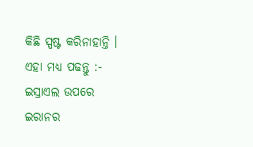କିଛି ସ୍ପଷ୍ଟ କରିନାହାନ୍ତି ।
ଏହା ମଧ୍ୟ ପଢନ୍ତୁ :- ଇସ୍ରାଏଲ ଉପରେ ଇରାନର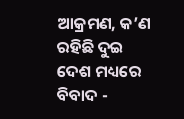ଆକ୍ରମଣ, କ’ଣ ରହିଛି ଦୁଇ ଦେଶ ମଧ୍ୟରେ ବିବାଦ -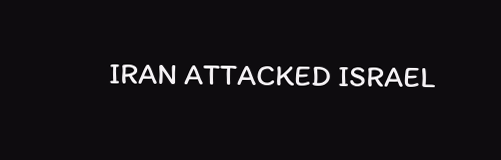IRAN ATTACKED ISRAEL